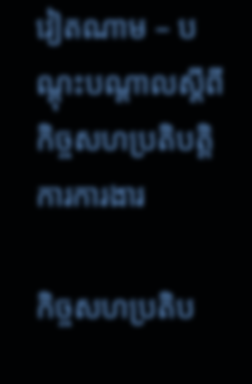វៀតណាម – បណ្តុះបណ្តាលស្តីពីកិច្ចសហប្រតិបត្តិការការងារ

កិច្ចសហប្រតិប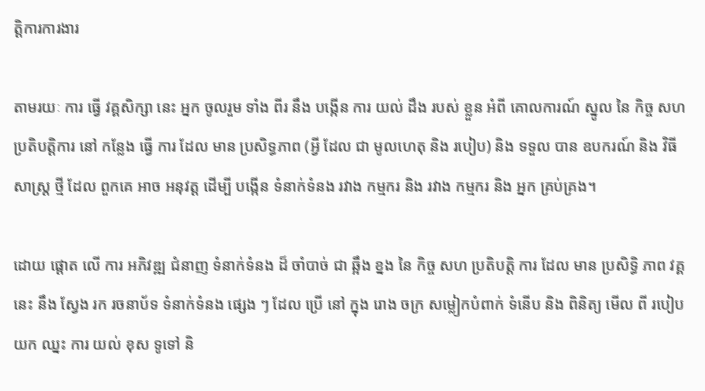ត្តិការការងារ

តាមរយៈ ការ ធ្វើ វគ្គសិក្សា នេះ អ្នក ចូលរួម ទាំង ពីរ នឹង បង្កើន ការ យល់ ដឹង របស់ ខ្លួន អំពី គោលការណ៍ ស្នូល នៃ កិច្ច សហប្រតិបត្តិការ នៅ កន្លែង ធ្វើ ការ ដែល មាន ប្រសិទ្ធភាព (អ្វី ដែល ជា មូលហេតុ និង របៀប) និង ទទួល បាន ឧបករណ៍ និង វិធី សាស្ត្រ ថ្មី ដែល ពួកគេ អាច អនុវត្ត ដើម្បី បង្កើន ទំនាក់ទំនង រវាង កម្មករ និង រវាង កម្មករ និង អ្នក គ្រប់គ្រង។

ដោយ ផ្តោត លើ ការ អភិវឌ្ឍ ជំនាញ ទំនាក់ទំនង ដ៏ ចាំបាច់ ជា ឆ្អឹង ខ្នង នៃ កិច្ច សហ ប្រតិបត្តិ ការ ដែល មាន ប្រសិទ្ធិ ភាព វគ្គ នេះ នឹង ស្វែង រក រចនាប័ទ ទំនាក់ទំនង ផ្សេង ៗ ដែល ប្រើ នៅ ក្នុង រោង ចក្រ សម្លៀកបំពាក់ ទំនើប និង ពិនិត្យ មើល ពី របៀប យក ឈ្នះ ការ យល់ ខុស ទូទៅ និ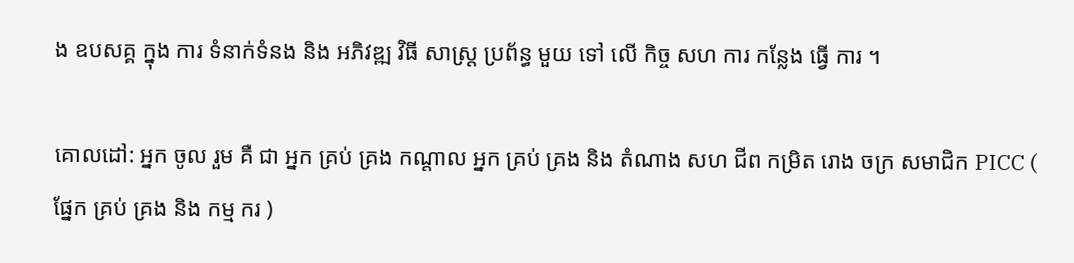ង ឧបសគ្គ ក្នុង ការ ទំនាក់ទំនង និង អភិវឌ្ឍ វិធី សាស្ត្រ ប្រព័ន្ធ មួយ ទៅ លើ កិច្ច សហ ការ កន្លែង ធ្វើ ការ ។

គោលដៅ: អ្នក ចូល រួម គឺ ជា អ្នក គ្រប់ គ្រង កណ្តាល អ្នក គ្រប់ គ្រង និង តំណាង សហ ជីព កម្រិត រោង ចក្រ សមាជិក PICC ( ផ្នែក គ្រប់ គ្រង និង កម្ម ករ )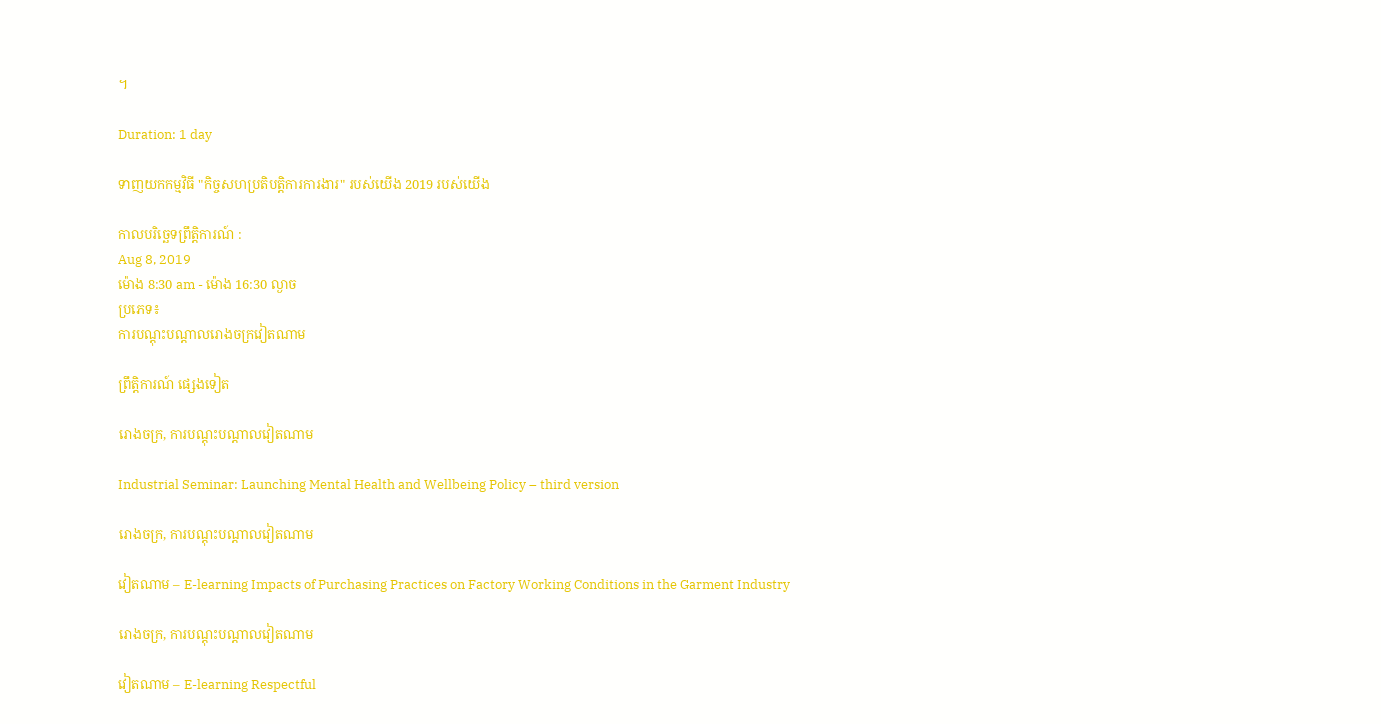។

Duration: 1 day

ទាញយកកម្មវិធី "កិច្ចសហប្រតិបត្តិការការងារ" របស់យើង 2019 របស់យើង

កាលបរិច្ឆេទព្រឹត្តិការណ៍ :
Aug 8, 2019
ម៉ោង 8:30 am - ម៉ោង 16:30 ល្ងាច
ប្រភេទ៖
ការបណ្តុះបណ្តាលរោងចក្រវៀតណាម

ព្រឹត្តិការណ៍ ផ្សេងទៀត

រោងចក្រ, ការបណ្តុះបណ្តាលវៀតណាម

Industrial Seminar: Launching Mental Health and Wellbeing Policy – third version

រោងចក្រ, ការបណ្តុះបណ្តាលវៀតណាម

វៀតណាម – E-learning Impacts of Purchasing Practices on Factory Working Conditions in the Garment Industry

រោងចក្រ, ការបណ្តុះបណ្តាលវៀតណាម

វៀតណាម – E-learning Respectful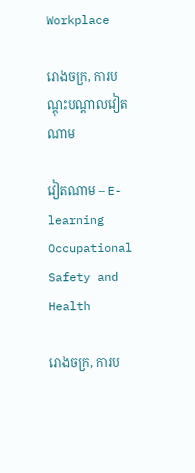Workplace

រោងចក្រ, ការបណ្តុះបណ្តាលវៀតណាម

វៀតណាម – E-learning Occupational Safety and Health

រោងចក្រ, ការប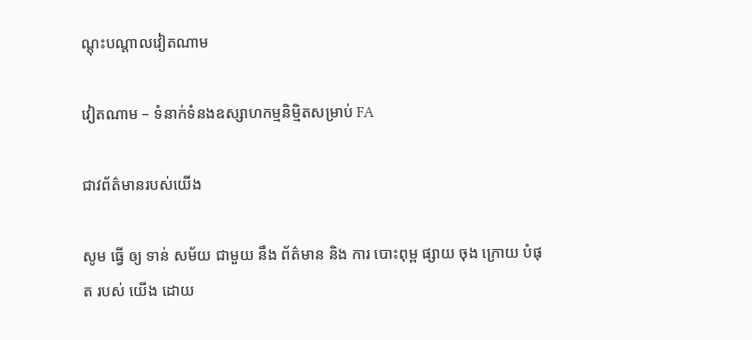ណ្តុះបណ្តាលវៀតណាម

វៀតណាម – ទំនាក់ទំនងឧស្សាហកម្មនិម្មិតសម្រាប់ FA

ជាវព័ត៌មានរបស់យើង

សូម ធ្វើ ឲ្យ ទាន់ សម័យ ជាមួយ នឹង ព័ត៌មាន និង ការ បោះពុម្ព ផ្សាយ ចុង ក្រោយ បំផុត របស់ យើង ដោយ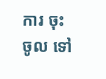ការ ចុះ ចូល ទៅ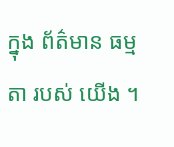ក្នុង ព័ត៌មាន ធម្មតា របស់ យើង ។